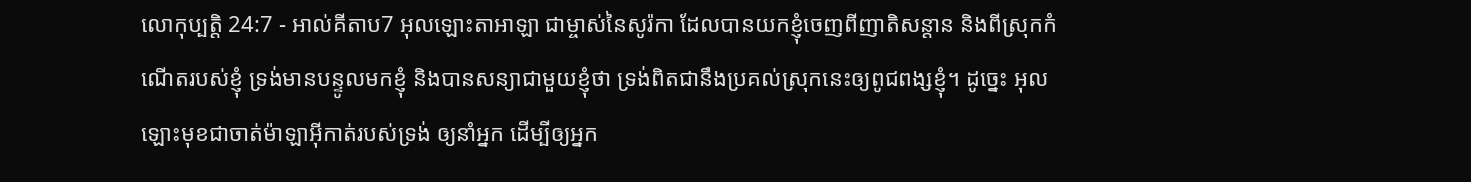លោកុប្បត្តិ 24:7 - អាល់គីតាប7 អុលឡោះតាអាឡា ជាម្ចាស់នៃសូរ៉កា ដែលបានយកខ្ញុំចេញពីញាតិសន្តាន និងពីស្រុកកំណើតរបស់ខ្ញុំ ទ្រង់មានបន្ទូលមកខ្ញុំ និងបានសន្យាជាមួយខ្ញុំថា ទ្រង់ពិតជានឹងប្រគល់ស្រុកនេះឲ្យពូជពង្សខ្ញុំ។ ដូច្នេះ អុលឡោះមុខជាចាត់ម៉ាឡាអ៊ីកាត់របស់ទ្រង់ ឲ្យនាំអ្នក ដើម្បីឲ្យអ្នក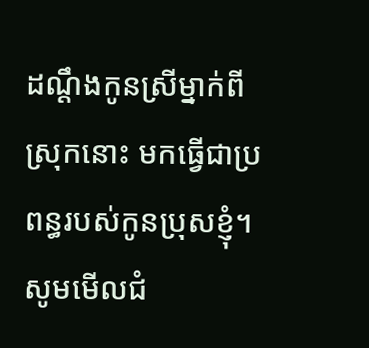ដណ្តឹងកូនស្រីម្នាក់ពីស្រុកនោះ មកធ្វើជាប្រពន្ធរបស់កូនប្រុសខ្ញុំ។ សូមមើលជំ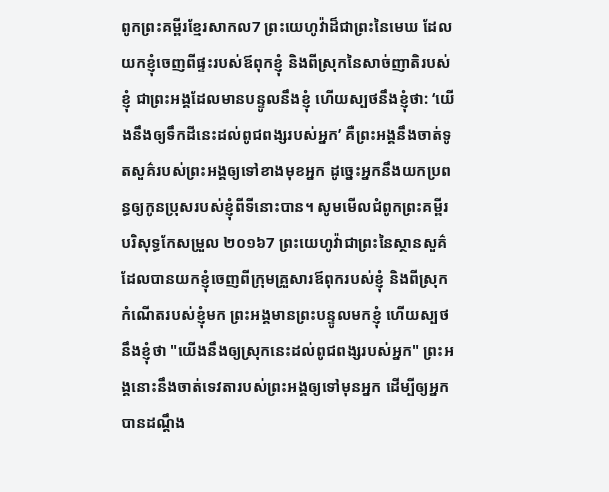ពូកព្រះគម្ពីរខ្មែរសាកល7 ព្រះយេហូវ៉ាដ៏ជាព្រះនៃមេឃ ដែលយកខ្ញុំចេញពីផ្ទះរបស់ឪពុកខ្ញុំ និងពីស្រុកនៃសាច់ញាតិរបស់ខ្ញុំ ជាព្រះអង្គដែលមានបន្ទូលនឹងខ្ញុំ ហើយស្បថនឹងខ្ញុំថា: ‘យើងនឹងឲ្យទឹកដីនេះដល់ពូជពង្សរបស់អ្នក’ គឺព្រះអង្គនឹងចាត់ទូតសួគ៌របស់ព្រះអង្គឲ្យទៅខាងមុខអ្នក ដូច្នេះអ្នកនឹងយកប្រពន្ធឲ្យកូនប្រុសរបស់ខ្ញុំពីទីនោះបាន។ សូមមើលជំពូកព្រះគម្ពីរបរិសុទ្ធកែសម្រួល ២០១៦7 ព្រះយេហូវ៉ាជាព្រះនៃស្ថានសួគ៌ ដែលបានយកខ្ញុំចេញពីក្រុមគ្រួសារឪពុករបស់ខ្ញុំ និងពីស្រុកកំណើតរបស់ខ្ញុំមក ព្រះអង្គមានព្រះបន្ទូលមកខ្ញុំ ហើយស្បថនឹងខ្ញុំថា "យើងនឹងឲ្យស្រុកនេះដល់ពូជពង្សរបស់អ្នក" ព្រះអង្គនោះនឹងចាត់ទេវតារបស់ព្រះអង្គឲ្យទៅមុនអ្នក ដើម្បីឲ្យអ្នកបានដណ្ដឹង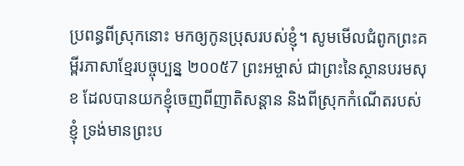ប្រពន្ធពីស្រុកនោះ មកឲ្យកូនប្រុសរបស់ខ្ញុំ។ សូមមើលជំពូកព្រះគម្ពីរភាសាខ្មែរបច្ចុប្បន្ន ២០០៥7 ព្រះអម្ចាស់ ជាព្រះនៃស្ថានបរមសុខ ដែលបានយកខ្ញុំចេញពីញាតិសន្ដាន និងពីស្រុកកំណើតរបស់ខ្ញុំ ទ្រង់មានព្រះប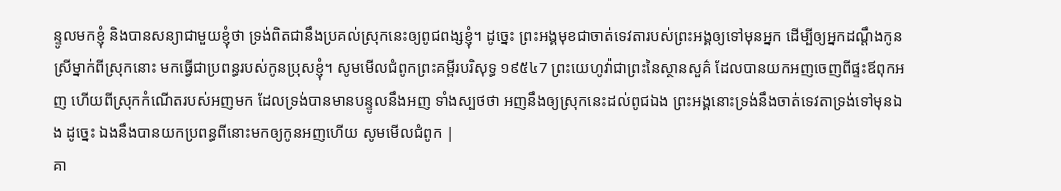ន្ទូលមកខ្ញុំ និងបានសន្យាជាមួយខ្ញុំថា ទ្រង់ពិតជានឹងប្រគល់ស្រុកនេះឲ្យពូជពង្សខ្ញុំ។ ដូច្នេះ ព្រះអង្គមុខជាចាត់ទេវតារបស់ព្រះអង្គឲ្យទៅមុនអ្នក ដើម្បីឲ្យអ្នកដណ្ដឹងកូនស្រីម្នាក់ពីស្រុកនោះ មកធ្វើជាប្រពន្ធរបស់កូនប្រុសខ្ញុំ។ សូមមើលជំពូកព្រះគម្ពីរបរិសុទ្ធ ១៩៥៤7 ព្រះយេហូវ៉ាជាព្រះនៃស្ថានសួគ៌ ដែលបានយកអញចេញពីផ្ទះឪពុកអញ ហើយពីស្រុកកំណើតរបស់អញមក ដែលទ្រង់បានមានបន្ទូលនឹងអញ ទាំងស្បថថា អញនឹងឲ្យស្រុកនេះដល់ពូជឯង ព្រះអង្គនោះទ្រង់នឹងចាត់ទេវតាទ្រង់ទៅមុនឯង ដូច្នេះ ឯងនឹងបានយកប្រពន្ធពីនោះមកឲ្យកូនអញហើយ សូមមើលជំពូក |
គា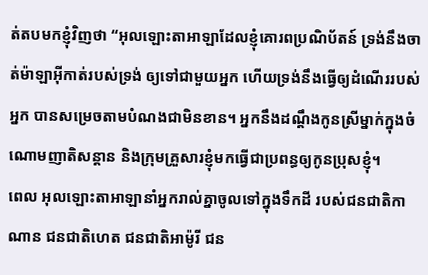ត់តបមកខ្ញុំវិញថា “អុលឡោះតាអាឡាដែលខ្ញុំគោរពប្រណិប័តន៍ ទ្រង់នឹងចាត់ម៉ាឡាអ៊ីកាត់របស់ទ្រង់ ឲ្យទៅជាមួយអ្នក ហើយទ្រង់នឹងធ្វើឲ្យដំណើររបស់អ្នក បានសម្រេចតាមបំណងជាមិនខាន។ អ្នកនឹងដណ្តឹងកូនស្រីម្នាក់ក្នុងចំណោមញាតិសន្តាន និងក្រុមគ្រួសារខ្ញុំមកធ្វើជាប្រពន្ធឲ្យកូនប្រុសខ្ញុំ។
ពេល អុលឡោះតាអាឡានាំអ្នករាល់គ្នាចូលទៅក្នុងទឹកដី របស់ជនជាតិកាណាន ជនជាតិហេត ជនជាតិអាម៉ូរី ជន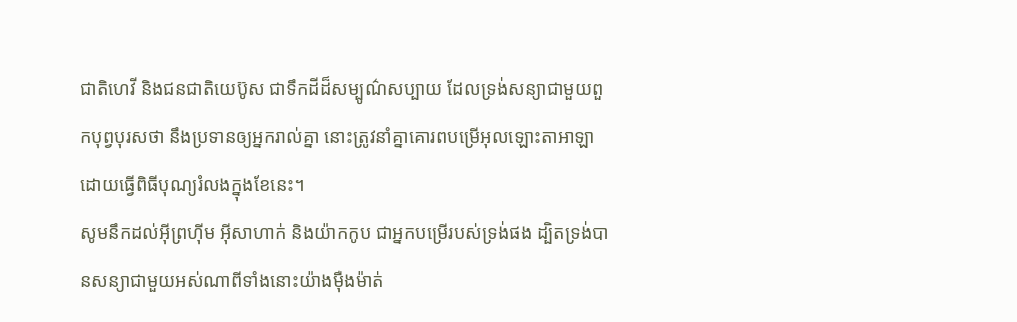ជាតិហេវី និងជនជាតិយេប៊ូស ជាទឹកដីដ៏សម្បូណ៌សប្បាយ ដែលទ្រង់សន្យាជាមួយពួកបុព្វបុរសថា នឹងប្រទានឲ្យអ្នករាល់គ្នា នោះត្រូវនាំគ្នាគោរពបម្រើអុលឡោះតាអាឡា ដោយធ្វើពិធីបុណ្យរំលងក្នុងខែនេះ។
សូមនឹកដល់អ៊ីព្រហ៊ីម អ៊ីសាហាក់ និងយ៉ាកកូប ជាអ្នកបម្រើរបស់ទ្រង់ផង ដ្បិតទ្រង់បានសន្យាជាមួយអស់ណាពីទាំងនោះយ៉ាងម៉ឺងម៉ាត់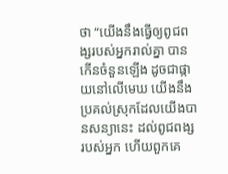ថា “យើងនឹងធ្វើឲ្យពូជពង្សរបស់អ្នករាល់គ្នា បានកើនចំនួនឡើង ដូចជាផ្កាយនៅលើមេឃ យើងនឹងប្រគល់ស្រុកដែលយើងបានសន្យានេះ ដល់ពូជពង្សរបស់អ្នក ហើយពួកគេ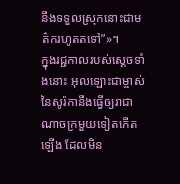នឹងទទួលស្រុកនោះជាមត៌ករហូតតទៅ”»។
ក្នុងរជ្ជកាលរបស់ស្តេចទាំងនោះ អុលឡោះជាម្ចាស់នៃសូរ៉កានឹងធ្វើឲ្យរាជាណាចក្រមួយទៀតកើតឡើង ដែលមិន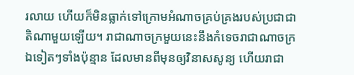រលាយ ហើយក៏មិនធ្លាក់ទៅក្រោមអំណាចគ្រប់គ្រងរបស់ប្រជាជាតិណាមួយឡើយ។ រាជាណាចក្រមួយនេះនឹងកំទេចរាជាណាចក្រឯទៀតៗទាំងប៉ុន្មាន ដែលមានពីមុនឲ្យវិនាសសូន្យ ហើយរាជា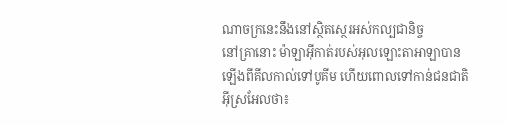ណាចក្រនេះនឹងនៅស្ថិតស្ថេរអស់កល្បជានិច្ច
នៅគ្រានោះ ម៉ាឡាអ៊ីកាត់របស់អុលឡោះតាអាឡាបានឡើងពីគីលកាល់ទៅបូគីម ហើយពោលទៅកាន់ជនជាតិអ៊ីស្រអែលថា៖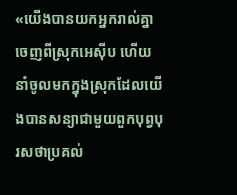«យើងបានយកអ្នករាល់គ្នាចេញពីស្រុកអេស៊ីប ហើយនាំចូលមកក្នុងស្រុកដែលយើងបានសន្យាជាមួយពួកបុព្វបុរសថាប្រគល់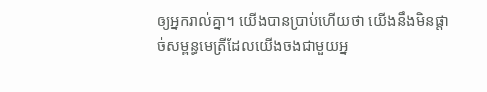ឲ្យអ្នករាល់គ្នា។ យើងបានប្រាប់ហើយថា យើងនឹងមិនផ្តាច់សម្ពន្ធមេត្រីដែលយើងចងជាមួយអ្ន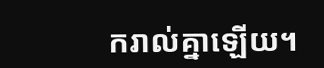ករាល់គ្នាឡើយ។